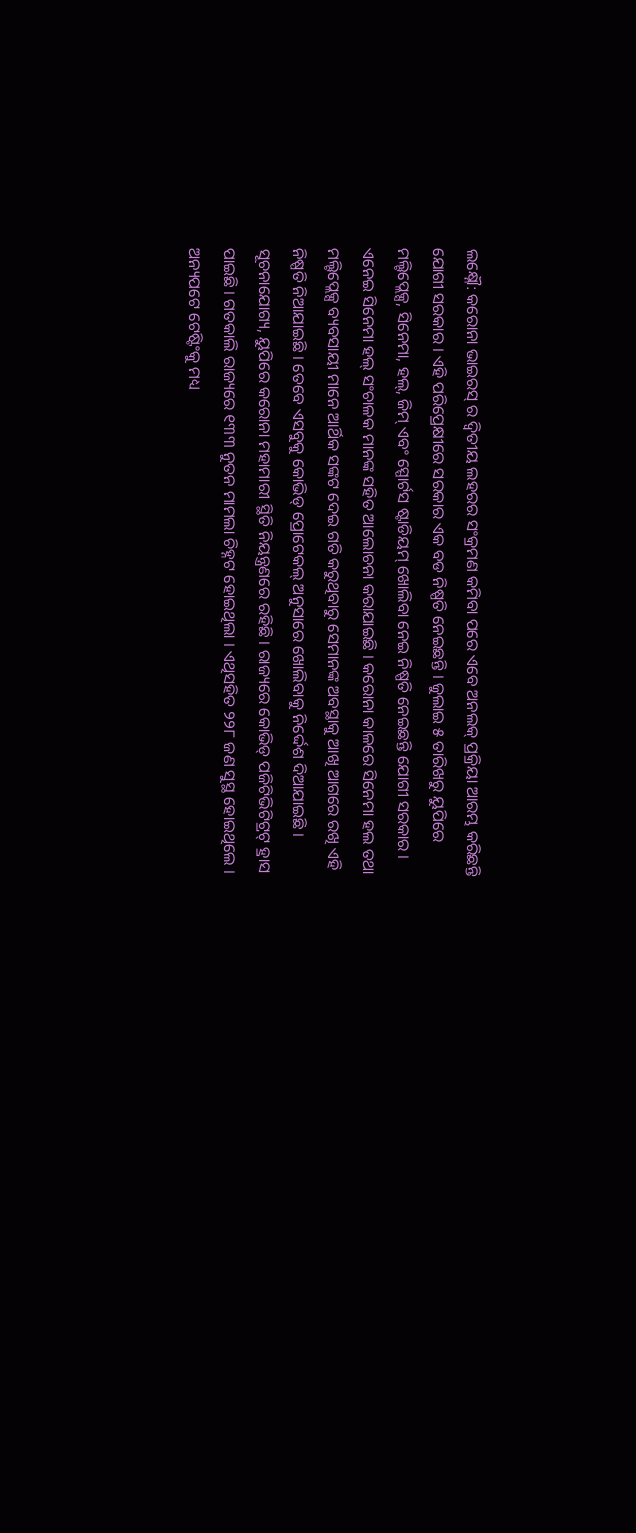ଲକ୍ଷ୍ନୌ: କରୋନା ଭାଇରସ୍ ର ଦ୍ୱିତୀୟ ଲହରର ସଂକ୍ରମଣ କମିବା ପରେ ଏବେ ଅନଲକ୍ ପ୍ରକ୍ରିୟା ଆରମ୍ଭ କରିଛନ୍ତି ଯୋଗୀ ସରକାର । ଏହି ପରିପ୍ରେକ୍ଷୀରେ ସରକାର ଏକ ବଡ ନିଷ୍ପତି ନେଇଛନ୍ତି । ଜୁଲାଇ ୫ ତାରିଖରୁ ୟୁପିରେ ମଲ୍ଟିପ୍ଲେକ୍ସ, ସିନେମା, ହଲ୍, ଜିମ୍ ଏବଂ ସ୍ପୋର୍ଟସ ଷ୍ଟାଡିୟମ୍ ଖୋଲିବା ନେଇ ନିଷ୍ପତି ନେଇଛନ୍ତି ଯୋଗୀ ସରକାର । ଏନେଇ ସିନେମା ହଲ୍ ସଂଚାଳକ ମାନଙ୍କ ସହିତ ଆଲୋଚନା କରାଯାଇଛି । କରୋନା କାଳରେ ସିନେମା ହଲ ତଥା ମଲ୍ଟିପ୍ଲେକ୍ସ ବ୍ୟବସାୟୀ ମାନେ ଆର୍ଥିକ ସଙ୍କଟ ଦେଇ ଗତି କରୁଥିବାରୁ ସେମାନଙ୍କ ଅବସ୍ଥାକୁ ଆଖି ଆଗରେ ରଖି ଏହି ନିଷ୍ପତି ନିଆଯାଇଛି । ତେବେ ଏସବୁକୁ କୋଭିଡ୍ ପ୍ରୋଟେକଲ୍ ଅନୁସାରେ ଖୋଲିବାକୁ ନିର୍ଦ୍ଦେଶ ଦିଆଯାଇଛି ।
ସୂଚନାଯୋଗ୍ୟ, ୟୁପିରେ କରୋନା ମହାମାରୀ ସ୍ଥିତି ନିୟନ୍ତ୍ରଣରେ ରହିଛି । ରାଜ୍ୟରେ କୋଭିଡ୍ ପଜିଟିଭିଟିଟ୍ରଟ୍ ହ୍ରାସ ପାଇଛି । ଗତକାଲି ରାଜ୍ୟରେ ୧୩୩ ନୁତନ ମାମଲା ଚିହ୍ନଟ ହୋଇଥିଲା । ଏଥିସହିତ ୨୨୮ ଜଣ ସୁସ୍ଥ ହୋଇଥିଲେ । ଅନ୍ୟପଟେ ଟେଷ୍ଟିଂକୁ ମଧ୍ୟ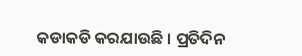କଡାକଡି କରଯାଉଛି । ପ୍ରତିଦିନ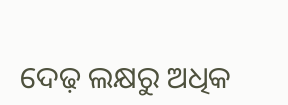ଦେଢ଼ ଲକ୍ଷରୁ ଅଧିକ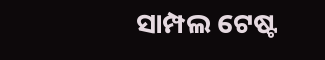ସାମ୍ପଲ ଟେଷ୍ଟ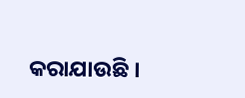କରାଯାଉଛି ।